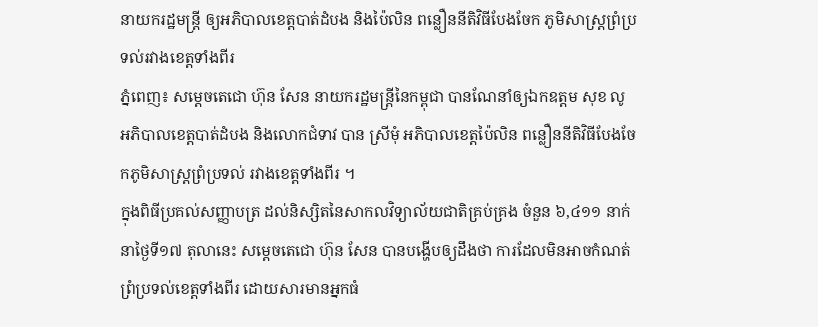នាយករដ្ឋមន្ត្រី ឲ្យអភិបាលខេត្តបាត់ដំបង និងប៉ៃលិន ពន្លឿននីតិវិធីបែងចែក ភូមិសាស្ត្រព្រំប្រទល់រវាងខេត្តទាំងពីរ
ភ្នំពេញ៖ សម្តេចតេជោ ហ៊ុន សែន នាយករដ្ឋមន្ត្រីនៃកម្ពុជា បានណែនាំឲ្យឯកឧត្ដម សុខ លូ អភិបាលខេត្តបាត់ដំបង និងលោកជំទាវ បាន ស្រីមុំ អភិបាលខេត្តប៉ៃលិន ពន្លឿននីតិវិធីបែងចែកភូមិសាស្ត្រព្រំប្រទល់ រវាងខេត្តទាំងពីរ ។
ក្នុងពិធីប្រគល់សញ្ញាបត្រ ដល់និស្សិតនៃសាកលវិទ្យាល័យជាតិគ្រប់គ្រង ចំនួន ៦,៤១១ នាក់ នាថ្ងៃទី១៧ តុលានេះ សម្តេចតេជោ ហ៊ុន សែន បានបង្ហើបឲ្យដឹងថា ការដែលមិនអាចកំណត់ព្រំប្រទល់ខេត្តទាំងពីរ ដោយសារមានអ្នកធំ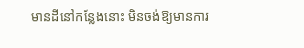មានដីនៅកន្លែងនោះ មិនចង់ឱ្យមានការ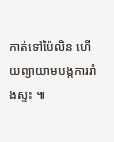កាត់ទៅប៉ៃលិន ហើយព្យាយាមបង្កការរាំងស្ទះ ៕